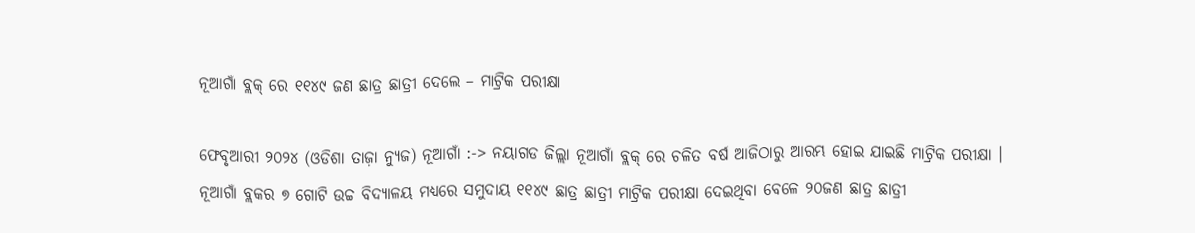ନୂଆଗାଁ ବ୍ଲକ୍ ରେ ୧୧୪୯ ଜଣ ଛାତ୍ର ଛାତ୍ରୀ ଦେଲେ – ମାଟ୍ରିକ ପରୀକ୍ଷା

ଫେବୃଆରୀ ୨୦୨୪ (ଓଡିଶା ତାଜ଼ା ନ୍ୟୁଜ) ନୂଆଗାଁ :-> ନୟାଗଡ ଜିଲ୍ଲା ନୂଆଗାଁ ବ୍ଲକ୍ ରେ ଚଳିତ ବର୍ଷ ଆଜିଠାରୁ ଆରମ୍ଭ ହୋଇ ଯାଇଛି ମାଟ୍ରିକ ପରୀକ୍ଷା । ନୂଆଗାଁ ବ୍ଲକର ୭ ଗୋଟି ଉଚ୍ଚ ବିଦ୍ୟାଳୟ ମଧ୍ୟରେ ସମୁଦାୟ ୧୧୪୯ ଛାତ୍ର ଛାତ୍ରୀ ମାଟ୍ରିକ ପରୀକ୍ଷା ଦେଇଥିବା ବେଳେ ୨୦ଜଣ ଛାତ୍ର ଛାତ୍ରୀ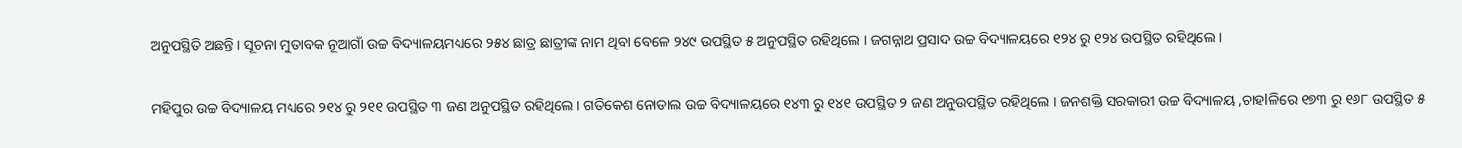ଅନୁପସ୍ଥିତି ଅଛନ୍ତି । ସୂଚନା ମୁତାବକ ନୂଆଗାଁ ଉଚ୍ଚ ବିଦ୍ୟାଳୟମଧ୍ୟରେ ୨୫୪ ଛାତ୍ର ଛାତ୍ରୀଙ୍କ ନାମ ଥିବା ବେଳେ ୨୪୯ ଉପସ୍ଥିତ ୫ ଅନୁପସ୍ଥିତ ରହିଥିଲେ । ଜଗନ୍ନାଥ ପ୍ରସାଦ ଉଚ୍ଚ ବିଦ୍ୟାଳୟରେ ୧୨୪ ରୁ ୧୨୪ ଉପସ୍ଥିତ ରହିଥିଲେ ।

ମହିପୁର ଉଚ୍ଚ ବିଦ୍ୟାଳୟ ମଧ୍ୟରେ ୨୧୪ ରୁ ୨୧୧ ଉପସ୍ଥିତ ୩ ଜଣ ଅନୁପସ୍ଥିତ ରହିଥିଲେ । ଗତିକେଶ ନୋଡାଲ ଉଚ୍ଚ ବିଦ୍ୟାଳୟରେ ୧୪୩ ରୁ ୧୪୧ ଉପସ୍ଥିତ ୨ ଜଣ ଅନୁଉପସ୍ଥିତ ରହିଥିଲେ । ଜନଶକ୍ତି ସରକାରୀ ଉଚ୍ଚ ବିଦ୍ୟାଳୟ ,ଚାହlଳିରେ ୧୭୩ ରୁ ୧୬୮ ଉପସ୍ଥିତ ୫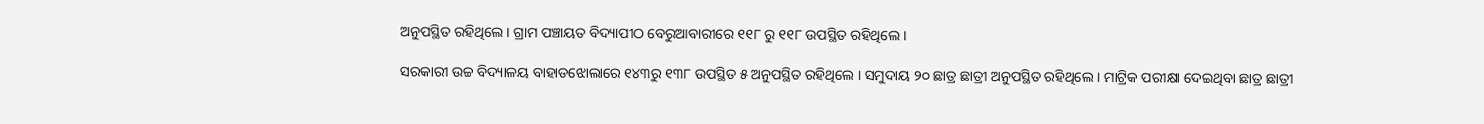ଅନୁପସ୍ଥିତ ରହିଥିଲେ । ଗ୍ରାମ ପଞ୍ଚାୟତ ବିଦ୍ୟାପୀଠ ବେରୁଆବାରୀରେ ୧୧୮ ରୁ ୧୧୮ ଉପସ୍ଥିତ ରହିଥିଲେ ।

ସରକାରୀ ଉଚ୍ଚ ବିଦ୍ୟାଳୟ ବାହାଡଝୋଲାରେ ୧୪୩ରୁ ୧୩୮ ଉପସ୍ଥିତ ୫ ଅନୁପସ୍ଥିତ ରହିଥିଲେ । ସମୁଦାୟ ୨୦ ଛାତ୍ର ଛାତ୍ରୀ ଅନୁପସ୍ଥିତ ରହିଥିଲେ । ମାଟ୍ରିକ ପରୀକ୍ଷା ଦେଇଥିବା ଛାତ୍ର ଛାତ୍ରୀ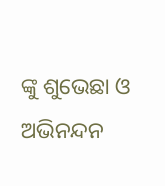ଙ୍କୁ ଶୁଭେଛା ଓ ଅଭିନନ୍ଦନ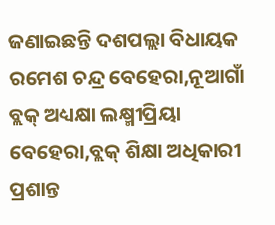ଜଣାଇଛନ୍ତି ଦଶପଲ୍ଲା ବିଧାୟକ ରମେଶ ଚନ୍ଦ୍ର ବେହେରା,ନୂଆଗାଁ ବ୍ଲକ୍ ଅଧ୍ୟକ୍ଷା ଲକ୍ଷ୍ମୀପ୍ରିୟା ବେହେରା,ବ୍ଲକ୍ ଶିକ୍ଷା ଅଧିକାରୀ ପ୍ରଶାନ୍ତ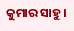କୁମାର ସାହୁ।